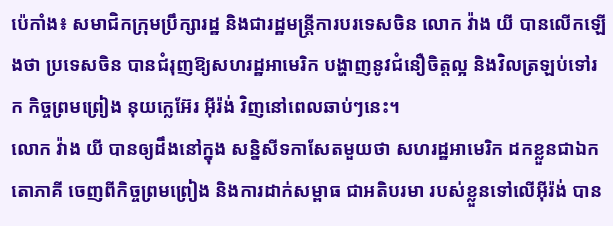ប៉េកាំង៖ សមាជិកក្រុមប្រឹក្សារដ្ឋ និងជារដ្ឋមន្រ្តីការបរទេសចិន លោក វ៉ាង យី បានលើកឡើងថា ប្រទេសចិន បានជំរុញឱ្យសហរដ្ឋអាមេរិក បង្ហាញនូវជំនឿចិត្តល្អ និងវិលត្រឡប់ទៅរក កិច្ចព្រមព្រៀង នុយក្លេអ៊ែរ អ៊ីរ៉ង់ វិញនៅពេលឆាប់ៗនេះ។
លោក វ៉ាង យី បានឲ្យដឹងនៅក្នុង សន្និសីទកាសែតមួយថា សហរដ្ឋអាមេរិក ដកខ្លួនជាឯកតោភាគី ចេញពីកិច្ចព្រមព្រៀង និងការដាក់សម្ពាធ ជាអតិបរមា របស់ខ្លួនទៅលើអ៊ីរ៉ង់ បាន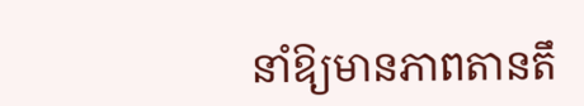នាំឱ្យមានភាពតានតឹ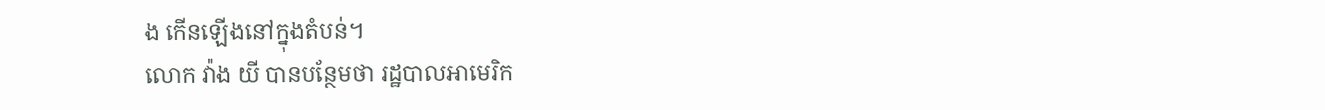ង កើនឡើងនៅក្នុងតំបន់។
លោក វ៉ាង យី បានបន្ថែមថា រដ្ឋបាលអាមេរិក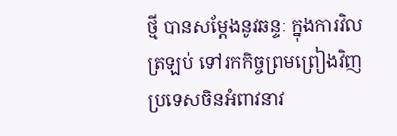ថ្មី បានសម្តែងនូវឆន្ទៈ ក្នុងការវិលត្រឡប់ ទៅរកកិច្ចព្រមព្រៀងវិញ ប្រទេសចិនអំពាវនាវ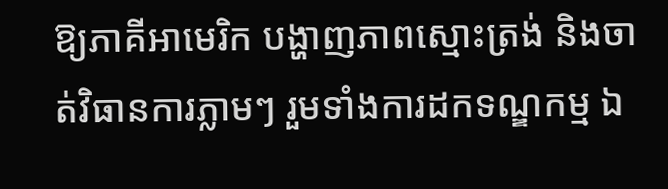ឱ្យភាគីអាមេរិក បង្ហាញភាពស្មោះត្រង់ និងចាត់វិធានការភ្លាមៗ រួមទាំងការដកទណ្ឌកម្ម ឯ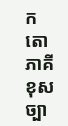កតោភាគី ខុសច្បា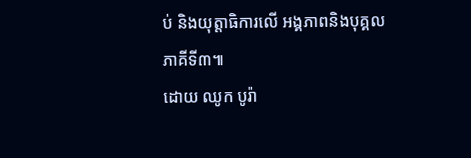ប់ និងយុត្តាធិការលើ អង្គភាពនិងបុគ្គលភាគីទី៣៕
ដោយ ឈូក បូរ៉ា